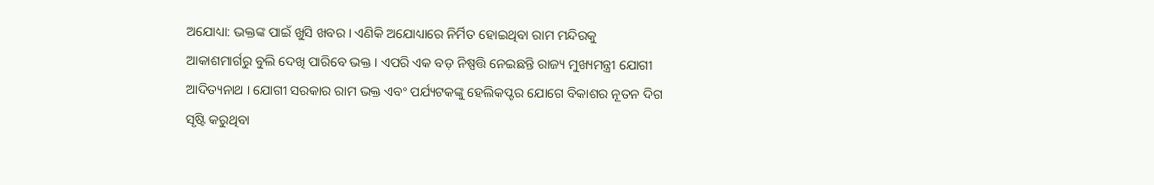ଅଯୋଧ୍ୟା: ଭକ୍ତଙ୍କ ପାଇଁ ଖୁସି ଖବର । ଏଣିକି ଅଯୋଧ୍ୟାରେ ନିର୍ମିତ ହୋଇଥିବା ରାମ ମନ୍ଦିରକୁ ଆକାଶମାର୍ଗରୁ ବୁଲି ଦେଖି ପାରିବେ ଭକ୍ତ । ଏପରି ଏକ ବଡ଼ ନିଷ୍ପତ୍ତି ନେଇଛନ୍ତି ରାଜ୍ୟ ମୁଖ୍ୟମନ୍ତ୍ରୀ ଯୋଗୀ ଆଦିତ୍ୟନାଥ । ଯୋଗୀ ସରକାର ରାମ ଭକ୍ତ ଏବଂ ପର୍ଯ୍ୟଟକଙ୍କୁ ହେଲିକପ୍ଟର ଯୋଗେ ବିକାଶର ନୂତନ ଦିଗ ସୃଷ୍ଟି କରୁଥିବା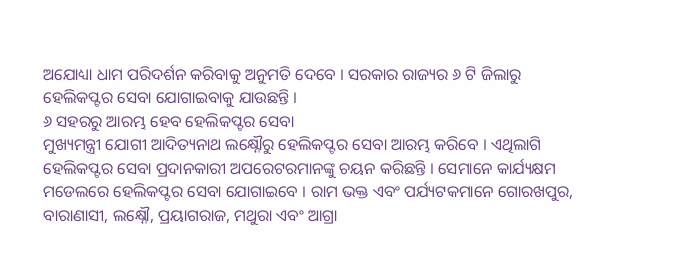ଅଯୋଧ୍ୟା ଧାମ ପରିଦର୍ଶନ କରିବାକୁ ଅନୁମତି ଦେବେ । ସରକାର ରାଜ୍ୟର ୬ ଟି ଜିଲାରୁ ହେଲିକପ୍ଟର ସେବା ଯୋଗାଇବାକୁ ଯାଉଛନ୍ତି ।
୬ ସହରରୁ ଆରମ୍ଭ ହେବ ହେଲିକପ୍ଟର ସେବା
ମୁଖ୍ୟମନ୍ତ୍ରୀ ଯୋଗୀ ଆଦିତ୍ୟନାଥ ଲକ୍ଷ୍ନୌରୁ ହେଲିକପ୍ଟର ସେବା ଆରମ୍ଭ କରିବେ । ଏଥିଲାଗି ହେଲିକପ୍ଟର ସେବା ପ୍ରଦାନକାରୀ ଅପରେଟରମାନଙ୍କୁ ଚୟନ କରିଛନ୍ତି । ସେମାନେ କାର୍ଯ୍ୟକ୍ଷମ ମଡେଲରେ ହେଲିକପ୍ଟର ସେବା ଯୋଗାଇବେ । ରାମ ଭକ୍ତ ଏବଂ ପର୍ଯ୍ୟଟକମାନେ ଗୋରଖପୁର, ବାରାଣାସୀ, ଲକ୍ଷ୍ନୌ, ପ୍ରୟାଗରାଜ, ମଥୁରା ଏବଂ ଆଗ୍ରା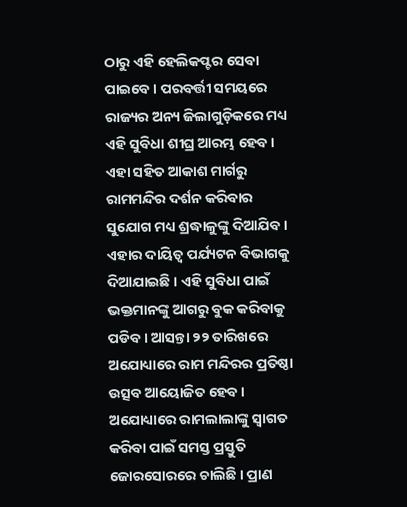ଠାରୁ ଏହି ହେଲିକପ୍ଟର ସେବା ପାଇବେ । ପରବର୍ତ୍ତୀ ସମୟରେ ରାଜ୍ୟର ଅନ୍ୟ ଜିଲାଗୁଡ଼ିକରେ ମଧ୍ୟ ଏହି ସୁବିଧା ଶୀଘ୍ର ଆରମ୍ଭ ହେବ । ଏହା ସହିତ ଆକାଶ ମାର୍ଗରୁ ରାମମନ୍ଦିର ଦର୍ଶନ କରିବାର ସୁଯୋଗ ମଧ୍ୟ ଶ୍ରଦ୍ଧାଳୁଙ୍କୁ ଦିଆଯିବ । ଏହାର ଦାୟିତ୍ୱ ପର୍ଯ୍ୟଟନ ବିଭାଗକୁ ଦିଆଯାଇଛି । ଏହି ସୁବିଧା ପାଇଁ ଭକ୍ତମାନଙ୍କୁ ଆଗରୁ ବୁକ କରିବାକୁ ପଡିବ । ଆସନ୍ତା ୨୨ ତାରିଖରେ ଅଯୋଧ୍ୟାରେ ରାମ ମନ୍ଦିରର ପ୍ରତିଷ୍ଠା ଉତ୍ସବ ଆୟୋଜିତ ହେବ । ଅଯୋଧ୍ୟାରେ ରାମଲାଲାଙ୍କୁ ସ୍ୱାଗତ କରିବା ପାଇଁ ସମସ୍ତ ପ୍ରସ୍ତୁତି ଜୋରସୋରରେ ଚାଲିଛି । ପ୍ରାଣ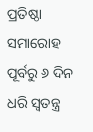ପ୍ରତିଷ୍ଠା ସମାରୋହ ପୂର୍ବରୁ ୬ ଦିନ ଧରି ସ୍ୱତନ୍ତ୍ର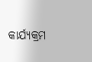କାର୍ଯ୍ୟକ୍ରମ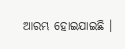ଆରମ୍ଭ ହୋଇଯାଇଛି ।